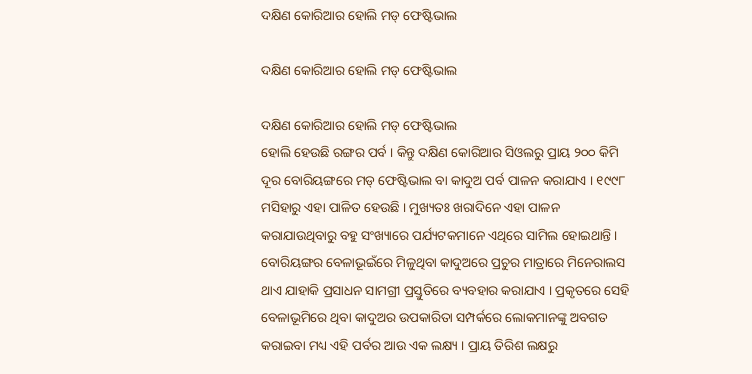ଦକ୍ଷିଣ କୋରିଆର ହୋଲି ମଡ୍‍ ଫେଷ୍ଟିଭାଲ

ଦକ୍ଷିଣ କୋରିଆର ହୋଲି ମଡ୍‍ ଫେଷ୍ଟିଭାଲ

ଦକ୍ଷିଣ କୋରିଆର ହୋଲି ମଡ୍‍ ଫେଷ୍ଟିଭାଲ
ହୋଲି ହେଉଛି ରଙ୍ଗର ପର୍ବ । କିନ୍ତୁ ଦକ୍ଷିଣ କୋରିଆର ସିଓଲରୁ ପ୍ରାୟ ୨୦୦ କିମି ଦୂର ବୋରିୟଙ୍ଗରେ ମଡ୍‍ ଫେଷ୍ଟିଭାଲ ବା କାଦୁଅ ପର୍ବ ପାଳନ କରାଯାଏ । ୧୯୯୮ ମସିହାରୁ ଏହା ପାଳିତ ହେଉଛି । ମୁଖ୍ୟତଃ ଖରାଦିନେ ଏହା ପାଳନ କରାଯାଉଥିବାରୁ ବହୁ ସଂଖ୍ୟାରେ ପର୍ଯ୍ୟଟକମାନେ ଏଥିରେ ସାମିଲ ହୋଇଥାନ୍ତି । ବୋରିୟଙ୍ଗର ବେଳାଭୂଇଁରେ ମିଳୁଥିବା କାଦୁଅରେ ପ୍ରଚୁର ମାତ୍ରାରେ ମିନେରାଲସ ଥାଏ ଯାହାକି ପ୍ରସାଧନ ସାମଗ୍ରୀ ପ୍ରସ୍ତୁତିରେ ବ୍ୟବହାର କରାଯାଏ । ପ୍ରକୃତରେ ସେହି ବେଳାଭୂମିରେ ଥିବା କାଦୁଅର ଉପକାରିତା ସମ୍ପର୍କରେ ଲୋକମାନଙ୍କୁ ଅବଗତ କରାଇବା ମଧ୍ୟ ଏହି ପର୍ବର ଆଉ ଏକ ଲକ୍ଷ୍ୟ । ପ୍ରାୟ ତିରିଶ ଲକ୍ଷରୁ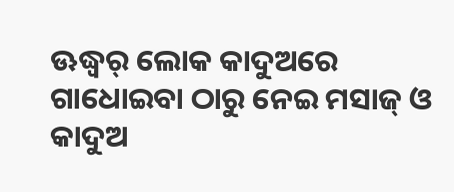ଊଦ୍ଧ୍ୱର୍ ଲୋକ କାଦୁଅରେ ଗାଧୋଇବା ଠାରୁ ନେଇ ମସାଜ୍‍ ଓ କାଦୁଅ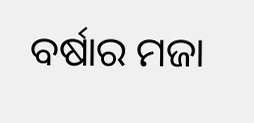ବର୍ଷାର ମଜା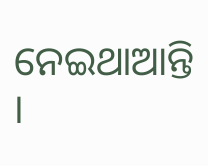ନେଇଥାଆନ୍ତି ।